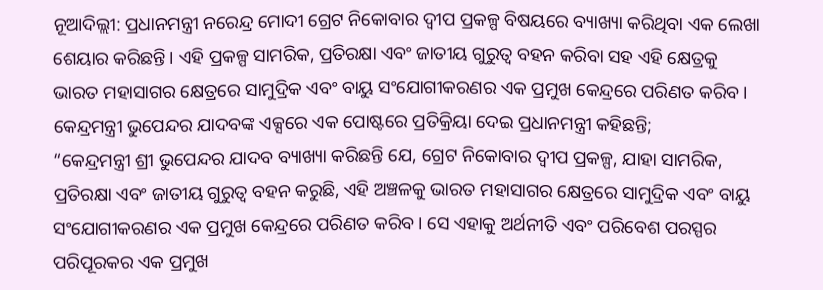ନୂଆଦିଲ୍ଲୀ: ପ୍ରଧାନମନ୍ତ୍ରୀ ନରେନ୍ଦ୍ର ମୋଦୀ ଗ୍ରେଟ ନିକୋବାର ଦ୍ୱୀପ ପ୍ରକଳ୍ପ ବିଷୟରେ ବ୍ୟାଖ୍ୟା କରିଥିବା ଏକ ଲେଖା ଶେୟାର କରିଛନ୍ତି। ଏହି ପ୍ରକଳ୍ପ ସାମରିକ, ପ୍ରତିରକ୍ଷା ଏବଂ ଜାତୀୟ ଗୁରୁତ୍ୱ ବହନ କରିବା ସହ ଏହି କ୍ଷେତ୍ରକୁ ଭାରତ ମହାସାଗର କ୍ଷେତ୍ରରେ ସାମୁଦ୍ରିକ ଏବଂ ବାୟୁ ସଂଯୋଗୀକରଣର ଏକ ପ୍ରମୁଖ କେନ୍ଦ୍ରରେ ପରିଣତ କରିବ।
କେନ୍ଦ୍ରମନ୍ତ୍ରୀ ଭୁପେନ୍ଦର ଯାଦବଙ୍କ ଏକ୍ସରେ ଏକ ପୋଷ୍ଟରେ ପ୍ରତିକ୍ରିୟା ଦେଇ ପ୍ରଧାନମନ୍ତ୍ରୀ କହିଛନ୍ତି;
“କେନ୍ଦ୍ରମନ୍ତ୍ରୀ ଶ୍ରୀ ଭୁପେନ୍ଦର ଯାଦବ ବ୍ୟାଖ୍ୟା କରିଛନ୍ତି ଯେ, ଗ୍ରେଟ ନିକୋବାର ଦ୍ୱୀପ ପ୍ରକଳ୍ପ, ଯାହା ସାମରିକ, ପ୍ରତିରକ୍ଷା ଏବଂ ଜାତୀୟ ଗୁରୁତ୍ୱ ବହନ କରୁଛି, ଏହି ଅଞ୍ଚଳକୁ ଭାରତ ମହାସାଗର କ୍ଷେତ୍ରରେ ସାମୁଦ୍ରିକ ଏବଂ ବାୟୁ ସଂଯୋଗୀକରଣର ଏକ ପ୍ରମୁଖ କେନ୍ଦ୍ରରେ ପରିଣତ କରିବ। ସେ ଏହାକୁ ଅର୍ଥନୀତି ଏବଂ ପରିବେଶ ପରସ୍ପର ପରିପୂରକର ଏକ ପ୍ରମୁଖ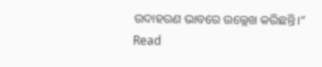ଉଦାହରଣ ଭାବରେ ଉଲ୍ଲେଖ କରିଛନ୍ତି।”
Read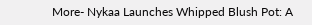More- Nykaa Launches Whipped Blush Pot: A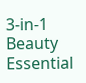3-in-1 Beauty Essential